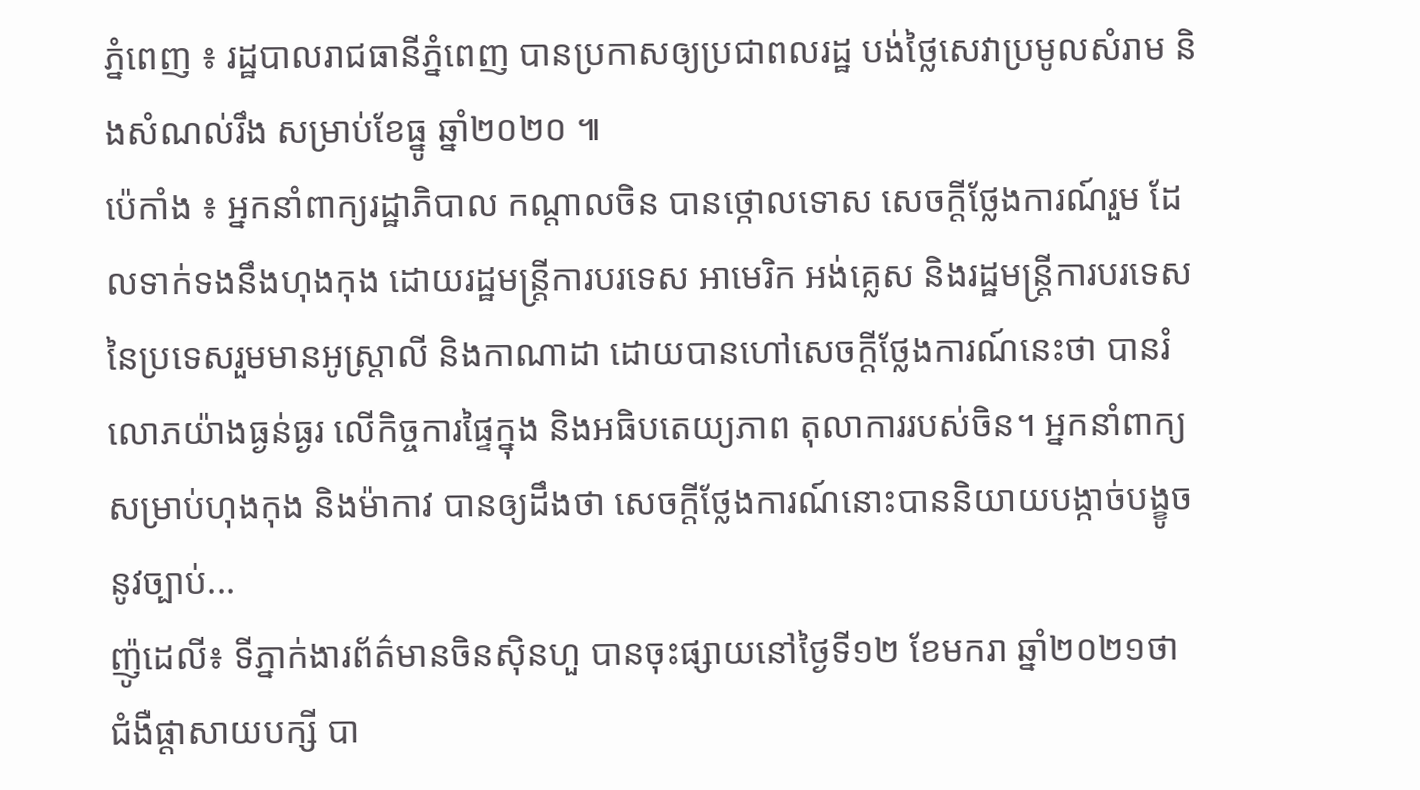ភ្នំពេញ ៖ រដ្ឋបាលរាជធានីភ្នំពេញ បានប្រកាសឲ្យប្រជាពលរដ្ឋ បង់ថ្លៃសេវាប្រមូលសំរាម និងសំណល់រឹង សម្រាប់ខែធ្នូ ឆ្នាំ២០២០ ៕
ប៉េកាំង ៖ អ្នកនាំពាក្យរដ្ឋាភិបាល កណ្តាលចិន បានថ្កោលទោស សេចក្តីថ្លែងការណ៍រួម ដែលទាក់ទងនឹងហុងកុង ដោយរដ្ឋមន្រ្តីការបរទេស អាមេរិក អង់គ្លេស និងរដ្ឋមន្រ្តីការបរទេស នៃប្រទេសរួមមានអូស្ត្រាលី និងកាណាដា ដោយបានហៅសេចក្តីថ្លែងការណ៍នេះថា បានរំលោភយ៉ាងធ្ងន់ធ្ងរ លើកិច្ចការផ្ទៃក្នុង និងអធិបតេយ្យភាព តុលាការរបស់ចិន។ អ្នកនាំពាក្យសម្រាប់ហុងកុង និងម៉ាកាវ បានឲ្យដឹងថា សេចក្តីថ្លែងការណ៍នោះបាននិយាយបង្កាច់បង្ខូចនូវច្បាប់...
ញ៉ូដេលី៖ ទីភ្នាក់ងារព័ត៌មានចិនស៊ិនហួ បានចុះផ្សាយនៅថ្ងៃទី១២ ខែមករា ឆ្នាំ២០២១ថា ជំងឺផ្តាសាយបក្សី បា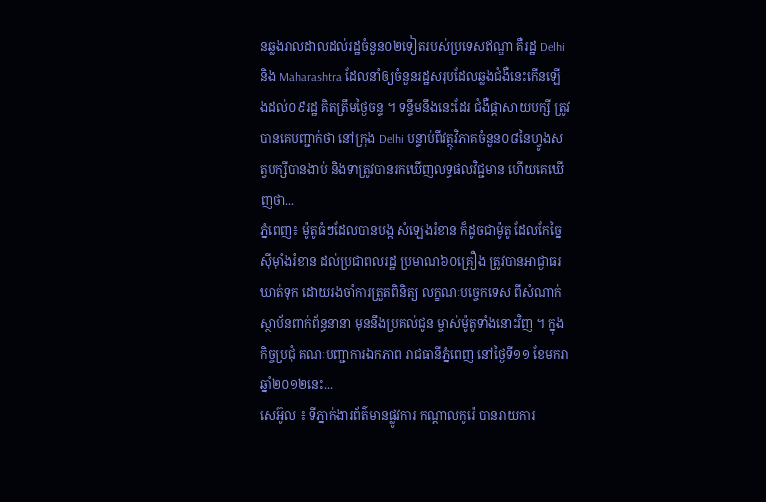នឆ្លងរាលដាលដល់រដ្ឋចំនួន០២ទៀតរបស់ប្រទេសឥណ្ឌា គឺរដ្ឋ Delhi និង Maharashtra ដែលនាំឲ្យចំនួនរដ្ឋសរុបដែលឆ្លងជំងឺនេះកើនឡើងដល់០៩រដ្ឋ គិតត្រឹមថ្ងៃចន្ទ ។ ទន្ទឹមនឹងនេះដែរ ជំងឺផ្តាសាយបក្សី ត្រូវបានគេបញ្ជាក់ថា នៅក្រុង Delhi បន្ទាប់ពីវត្ថុវិភាគចំនួន០៨នៃហ្វូងសត្វបក្សីបានងាប់ និងទាត្រូវបានរកឃើញលទ្ធផលវិជ្ជមាន ហើយគេឃើញថា...
ភ្នំពេញ៖ ម៉ូតូធំៗដែលបានបង្ក សំឡេងរំខាន ក៏ដូចជាម៉ូតូ ដែលកែច្នៃស៊ីម៉ាំងរំខាន ដល់ប្រជាពលរដ្ឋ ប្រមាណ៦០គ្រឿង ត្រូវបានអាជ្ងាធរ ឃាត់ទុក ដោយរងចាំការត្រួតពិនិត្យ លក្ខណៈបច្ចេកទេស ពីសំណាក់ ស្ថាប័នពាក់ព័ន្ធនានា មុននឹងប្រគល់ជូន ម្ចាស់ម៉ូតូទាំងនោះវិញ ។ ក្នុងកិច្ចប្រជុំ គណៈបញ្ជាការឯកភាព រាជធានីភ្នំពេញ នៅថ្ងៃទី១១ ខែមករា ឆ្នាំ២០១២នេះ...
សេអ៊ូល ៖ ទីភ្នាក់ងារព័ត៌មានផ្លូវការ កណ្តាលកូរ៉េ បានរាយការ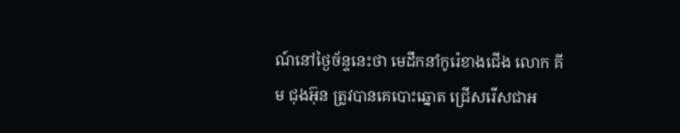ណ៍នៅថ្ងៃច័ន្ទនេះថា មេដឹកនាំកូរ៉េខាងជើង លោក គីម ជុងអ៊ុន ត្រូវបានគេបោះឆ្នោត ជ្រើសរើសជាអ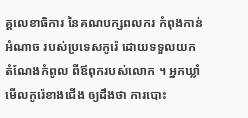គ្គលេខាធិការ នៃគណបក្សពលករ កំពុងកាន់អំណាច របស់ប្រទេសកូរ៉េ ដោយទទួលយកតំណែងកំពូល ពីឪពុករបស់លោក ។ អ្នកឃ្លាំមើលកូរ៉េខាងជើង ឲ្យដឹងថា ការបោះ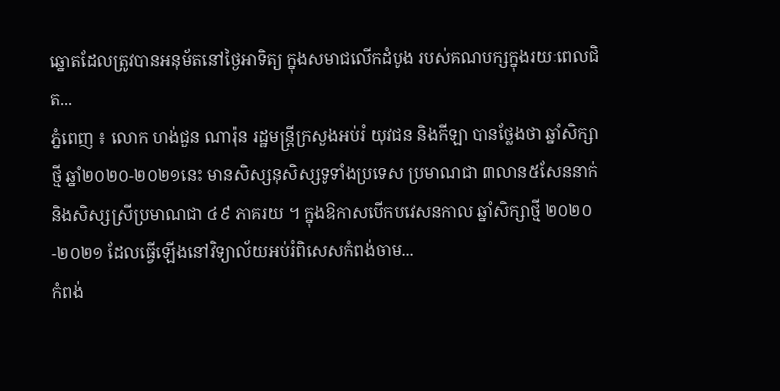ឆ្នោតដែលត្រូវបានអនុម័តនៅថ្ងៃអាទិត្យ ក្នុងសមាជលើកដំបូង របស់គណបក្សក្នុងរយៈពេលជិត...
ភ្នំពេញ ៖ លោក ហង់ជួន ណារ៉ុន រដ្ឋមន្ត្រីក្រសួងអប់រំ យុវជន និងកីឡា បានថ្លែងថា ឆ្នាំសិក្សាថ្មី ឆ្នាំ២០២០-២០២១នេះ មានសិស្សនុសិស្សទូទាំងប្រទេស ប្រមាណជា ៣លាន៥សែននាក់ និងសិស្សស្រីប្រមាណជា ៤៩ ភាគរយ ។ ក្នុងឱកាសបើកបវេសនកាល ឆ្នាំសិក្សាថ្មី ២០២០-២០២១ ដែលធ្វើឡើងនៅវិទ្យាល័យអប់រំពិសេសកំពង់ចាម...
កំពង់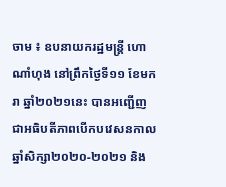ចាម ៖ ឧបនាយករដ្ឋមន្ត្រី ហោ ណាំហុង នៅព្រឹកថ្ងៃទី១១ ខែមករា ឆ្នាំ២០២១នេះ បានអញ្ជើញជាអធិបតីភាពបើកបវេសនកាល ឆ្នាំសិក្សា២០២០-២០២១ និង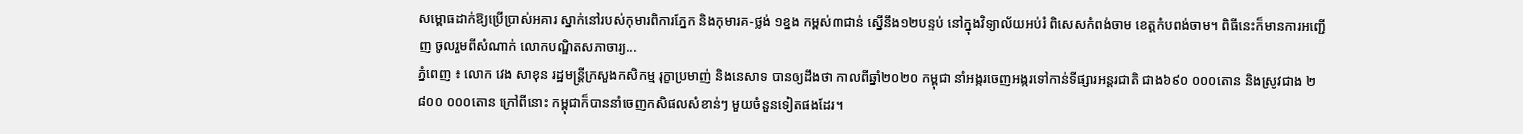សម្ពោធដាក់ឱ្យប្រើប្រាស់អគារ ស្នាក់នៅរបស់កុមារពិការភ្នែក និងកុមារគ-ថ្លង់ ១ខ្នង កម្ពស់៣ជាន់ ស្នើនឹង១២បន្ទប់ នៅក្នុងវិទ្យាល័យអប់រំ ពិសេសកំពង់ចាម ខេត្តកំបពង់ចាម។ ពិធីនេះក៏មានការអញ្ជើញ ចូលរួមពីសំណាក់ លោកបណ្ឌិតសភាចារ្យ...
ភ្នំពេញ ៖ លោក វេង សាខុន រដ្ឋមន្រ្តីក្រសួងកសិកម្ម រុក្ខាប្រមាញ់ និងនេសាទ បានឲ្យដឹងថា កាលពីឆ្នាំ២០២០ កម្ពុជា នាំអង្ករចេញអង្ករទៅកាន់ទីផ្សារអន្ដរជាតិ ជាង៦៩០ ០០០តោន និងស្រូវជាង ២ ៨០០ ០០០តោន ក្រៅពីនោះ កម្ពុជាក៏បាននាំចេញកសិផលសំខាន់ៗ មួយចំនួនទៀតផងដែរ។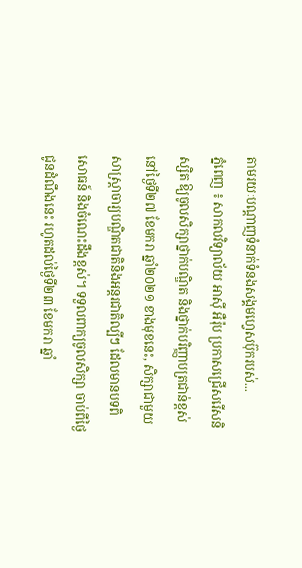តាមរយៈបណ្ដាញទំនាក់ទំនងសង្គមហ្វេសប៊ុករបស់...
ភ្នំពេញ ៖ សាកលវិទ្យាល័យ អាស៊ី អឺរ៉ុប ប្រកាសជ្រើសរើសនិស្សិត ឱ្យចូលសិក្សាថ្នាក់បណ្ឌិត និងថ្នាក់បរិញ្ញាបត្រជាន់ខ្ពស់ នៅថ្ងៃទី២៧ ខែមករា ឆ្នាំ២០២១ ខាងមុខនេះ, សិក្សាជាមួយសាស្រ្តាចារ្យបណ្ឌិតជាតិនិងអន្តរជាតិល្បីៗ ដែលមានបទពិសោធន៍ និងចំណេះដឹងខ្ពស់។ ទទួលពាក្យចូលសិក្សា ចាប់ពីថ្ងៃជូនដំណឹងនេះ រហូតដល់ថ្ងៃទី២៣ ខែមករា ឆ្នាំ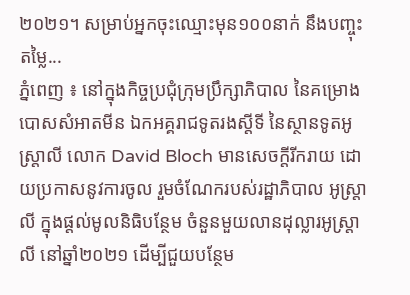២០២១។ សម្រាប់អ្នកចុះឈ្មោះមុន១០០នាក់ នឹងបញ្ចុះតម្លៃ...
ភ្នំពេញ ៖ នៅក្នុងកិច្ចប្រជុំក្រុមប្រឹក្សាភិបាល នៃគម្រោងបោសសំអាតមីន ឯកអគ្គរាជទូតរងស្តីទី នៃស្ថានទូតអូស្រ្តាលី លោក David Bloch មានសេចក្តីរីករាយ ដោយប្រកាសនូវការចូល រួមចំណែករបស់រដ្ឋាភិបាល អូស្រ្តាលី ក្នុងផ្តល់មូលនិធិបន្ថែម ចំនួនមួយលានដុល្លារអូស្រ្តាលី នៅឆ្នាំ២០២១ ដើម្បីជួយបន្ថែម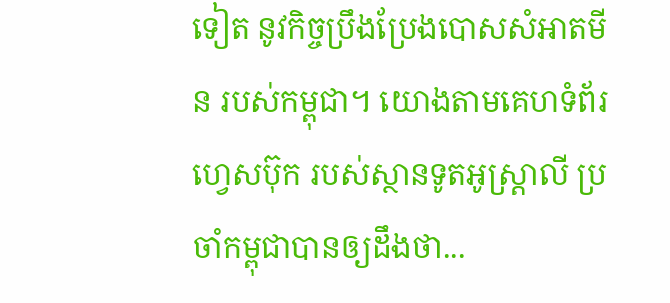ទៀត នូវកិច្ចប្រឹងប្រែងបោសសំអាតមីន របស់កម្ពុជា។ យោងតាមគេហទំព័រហ្វេសប៊ុក របស់ស្ថានទូតអូស្រ្តាលី ប្រចាំកម្ពុជាបានឲ្យដឹងថា...